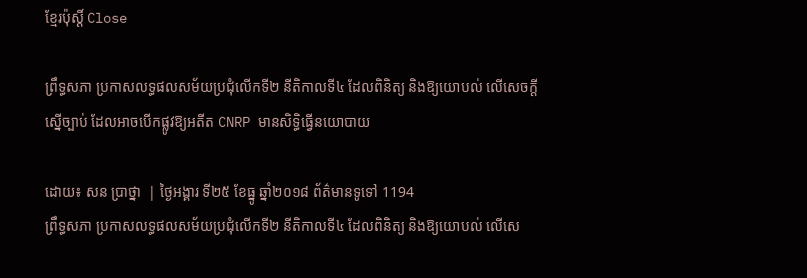ខ្មែរប៉ុស្ដិ៍ Close

ព្រឹទ្ធសភា ប្រកាសលទ្ធផលសម័យប្រជុំលើកទី២ នីតិកាលទី៤ ដែលពិនិត្យ និងឱ្យយោបល់ លើសេចក្តីស្នើច្បាប់ ដែលអាចបើកផ្លូវឱ្យអតីត CNRP មានសិទ្ធិធ្វើនយោបាយ

ដោយ៖ សន ប្រាថ្នា  | ថ្ងៃអង្គារ ទី២៥ ខែធ្នូ ឆ្នាំ២០១៨ ព័ត៌មានទូទៅ 1194
ព្រឹទ្ធសភា ប្រកាសលទ្ធផលសម័យប្រជុំលើកទី២ នីតិកាលទី៤ ដែលពិនិត្យ និងឱ្យយោបល់ លើសេ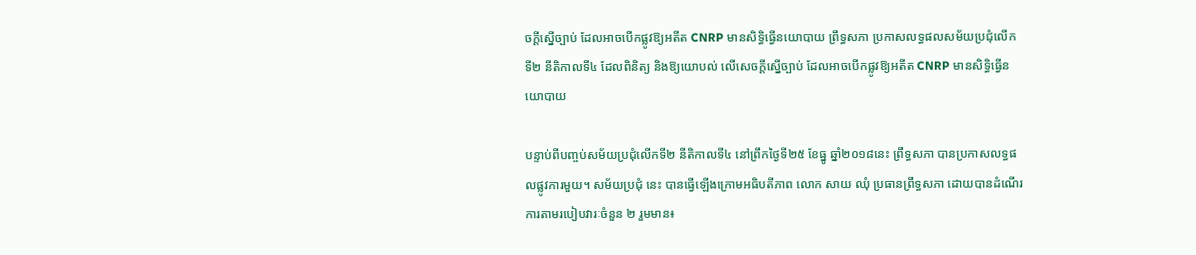ចក្តីស្នើច្បាប់ ដែលអាចបើកផ្លូវឱ្យអតីត CNRP មានសិទ្ធិធ្វើនយោបាយ ព្រឹទ្ធសភា ប្រកាសលទ្ធផលសម័យប្រជុំលើកទី២ នីតិកាលទី៤ ដែលពិនិត្យ និងឱ្យយោបល់ លើសេចក្តីស្នើច្បាប់ ដែលអាចបើកផ្លូវឱ្យអតីត CNRP មានសិទ្ធិធ្វើនយោបាយ

បន្ទាប់ពីបញ្ចប់សម័យប្រជុំលើកទី២ នីតិកាលទី៤ នៅព្រឹកថ្ងៃទី២៥ ខែធ្នូ ឆ្នាំ២០១៨នេះ ព្រឹទ្ធសភា បានប្រកាសលទ្ធផលផ្លូវការមួយ។ សម័យប្រជុំ នេះ បានធ្វើឡើងក្រោមអធិបតីភាព លោក សាយ ឈុំ ប្រធានព្រឹទ្ធសភា ដោយបានដំណើរការតាមរបៀបវារៈចំនួន ២ រួមមាន៖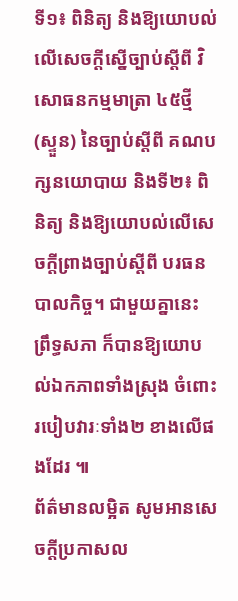ទី១៖ ពិនិត្យ និងឱ្យយោបល់លើសេចក្តីស្នើច្បាប់ស្តីពី វិសោធនកម្មមាត្រា ៤៥ថ្មី (ស្ទួន) នៃច្បាប់ស្តីពី គណបក្សនយោបាយ និងទី២៖ ពិនិត្យ និងឱ្យយោបល់លើសេចក្តីព្រាងច្បាប់ស្តីពី បរធនបាលកិច្ច។ ជាមួយគ្នានេះ ព្រឹទ្ធសភា ក៏បានឱ្យយោបល់ឯកភាពទាំងស្រុង ចំពោះរបៀបវារៈទាំង២ ខាងលើផងដែរ ៕
ព័ត៌មានលម្អិត សូមអានសេចក្តីប្រកាសល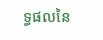ទ្ធផលនៃ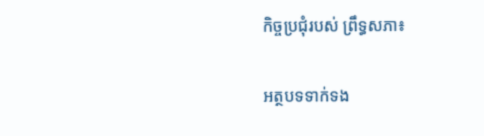កិច្ចប្រជុំរបស់ ព្រឹទ្ធសភា៖

អត្ថបទទាក់ទង